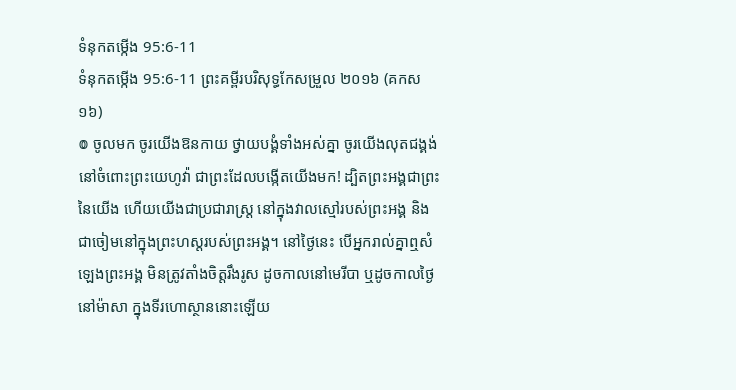ទំនុកតម្កើង 95:6-11
ទំនុកតម្កើង 95:6-11 ព្រះគម្ពីរបរិសុទ្ធកែសម្រួល ២០១៦ (គកស១៦)
៙ ចូលមក ចូរយើងឱនកាយ ថ្វាយបង្គំទាំងអស់គ្នា ចូរយើងលុតជង្គង់នៅចំពោះព្រះយេហូវ៉ា ជាព្រះដែលបង្កើតយើងមក! ដ្បិតព្រះអង្គជាព្រះនៃយើង ហើយយើងជាប្រជារាស្ត្រ នៅក្នុងវាលស្មៅរបស់ព្រះអង្គ និងជាចៀមនៅក្នុងព្រះហស្តរបស់ព្រះអង្គ។ នៅថ្ងៃនេះ បើអ្នករាល់គ្នាឮសំឡេងព្រះអង្គ មិនត្រូវតាំងចិត្តរឹងរូស ដូចកាលនៅមេរីបា ឬដូចកាលថ្ងៃនៅម៉ាសា ក្នុងទីរហោស្ថាននោះឡើយ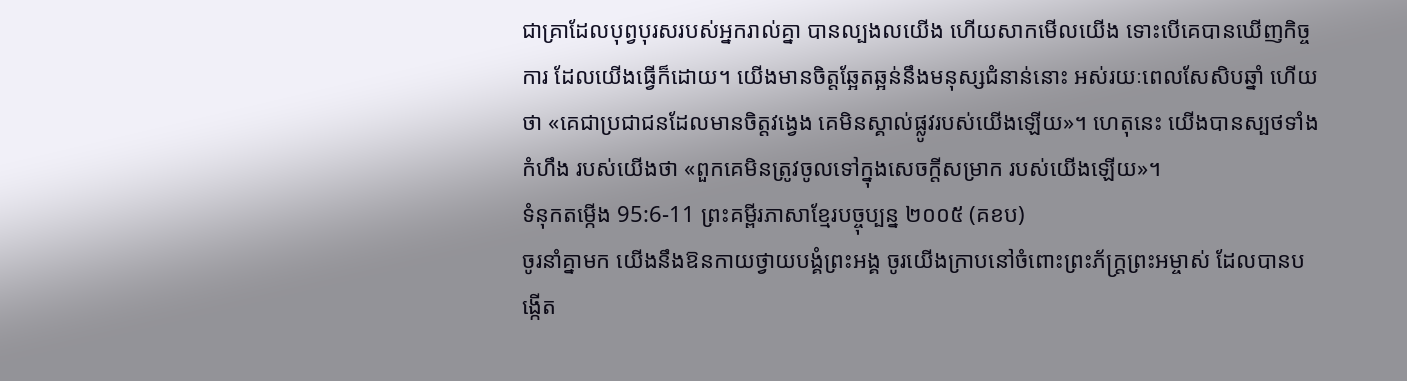ជាគ្រាដែលបុព្វបុរសរបស់អ្នករាល់គ្នា បានល្បងលយើង ហើយសាកមើលយើង ទោះបើគេបានឃើញកិច្ចការ ដែលយើងធ្វើក៏ដោយ។ យើងមានចិត្តឆ្អែតឆ្អន់នឹងមនុស្សជំនាន់នោះ អស់រយៈពេលសែសិបឆ្នាំ ហើយថា «គេជាប្រជាជនដែលមានចិត្តវង្វេង គេមិនស្គាល់ផ្លូវរបស់យើងឡើយ»។ ហេតុនេះ យើងបានស្បថទាំងកំហឹង របស់យើងថា «ពួកគេមិនត្រូវចូលទៅក្នុងសេចក្ដីសម្រាក របស់យើងឡើយ»។
ទំនុកតម្កើង 95:6-11 ព្រះគម្ពីរភាសាខ្មែរបច្ចុប្បន្ន ២០០៥ (គខប)
ចូរនាំគ្នាមក យើងនឹងឱនកាយថ្វាយបង្គំព្រះអង្គ ចូរយើងក្រាបនៅចំពោះព្រះភ័ក្ត្រព្រះអម្ចាស់ ដែលបានបង្កើត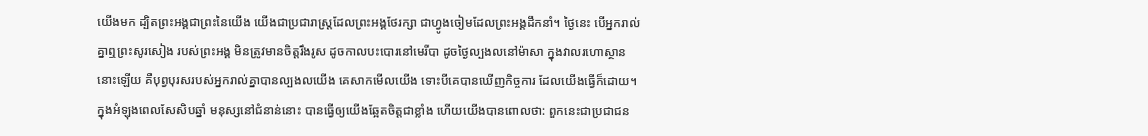យើងមក ដ្បិតព្រះអង្គជាព្រះនៃយើង យើងជាប្រជារាស្ត្រដែលព្រះអង្គថែរក្សា ជាហ្វូងចៀមដែលព្រះអង្គដឹកនាំ។ ថ្ងៃនេះ បើអ្នករាល់គ្នាឮព្រះសូរសៀង របស់ព្រះអង្គ មិនត្រូវមានចិត្តរឹងរូស ដូចកាលបះបោរនៅមេរីបា ដូចថ្ងៃល្បងលនៅម៉ាសា ក្នុងវាលរហោស្ថាននោះឡើយ គឺបុព្វបុរសរបស់អ្នករាល់គ្នាបានល្បងលយើង គេសាកមើលយើង ទោះបីគេបានឃើញកិច្ចការ ដែលយើងធ្វើក៏ដោយ។ ក្នុងអំឡុងពេលសែសិបឆ្នាំ មនុស្សនៅជំនាន់នោះ បានធ្វើឲ្យយើងឆ្អែតចិត្តជាខ្លាំង ហើយយើងបានពោលថា: ពួកនេះជាប្រជាជន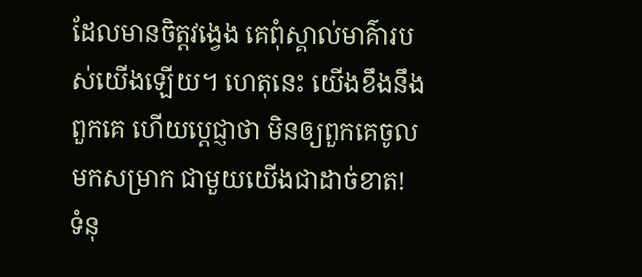ដែលមានចិត្តវង្វេង គេពុំស្គាល់មាគ៌ារបស់យើងឡើយ។ ហេតុនេះ យើងខឹងនឹងពួកគេ ហើយប្ដេជ្ញាថា មិនឲ្យពួកគេចូលមកសម្រាក ជាមួយយើងជាដាច់ខាត!
ទំនុ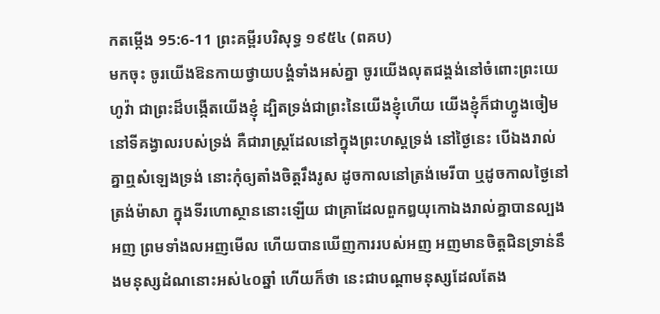កតម្កើង 95:6-11 ព្រះគម្ពីរបរិសុទ្ធ ១៩៥៤ (ពគប)
មកចុះ ចូរយើងឱនកាយថ្វាយបង្គំទាំងអស់គ្នា ចូរយើងលុតជង្គង់នៅចំពោះព្រះយេហូវ៉ា ជាព្រះដ៏បង្កើតយើងខ្ញុំ ដ្បិតទ្រង់ជាព្រះនៃយើងខ្ញុំហើយ យើងខ្ញុំក៏ជាហ្វូងចៀមនៅទីគង្វាលរបស់ទ្រង់ គឺជារាស្ត្រដែលនៅក្នុងព្រះហស្តទ្រង់ នៅថ្ងៃនេះ បើឯងរាល់គ្នាឮសំឡេងទ្រង់ នោះកុំឲ្យតាំងចិត្តរឹងរូស ដូចកាលនៅត្រង់មេរីបា ឬដូចកាលថ្ងៃនៅត្រង់ម៉ាសា ក្នុងទីរហោស្ថាននោះឡើយ ជាគ្រាដែលពួកឰយុកោឯងរាល់គ្នាបានល្បងអញ ព្រមទាំងលអញមើល ហើយបានឃើញការរបស់អញ អញមានចិត្តជិនទ្រាន់នឹងមនុស្សដំណនោះអស់៤០ឆ្នាំ ហើយក៏ថា នេះជាបណ្តាមនុស្សដែលតែង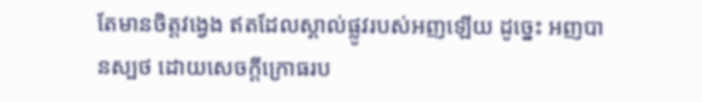តែមានចិត្តវង្វេង ឥតដែលស្គាល់ផ្លូវរបស់អញឡើយ ដូច្នេះ អញបានស្បថ ដោយសេចក្ដីក្រោធរប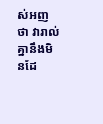ស់អញថា វារាល់គ្នានឹងមិនដែ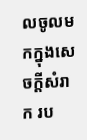លចូលមកក្នុងសេចក្ដីសំរាក រប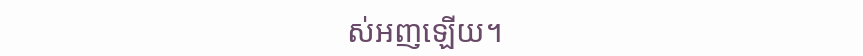ស់អញឡើយ។